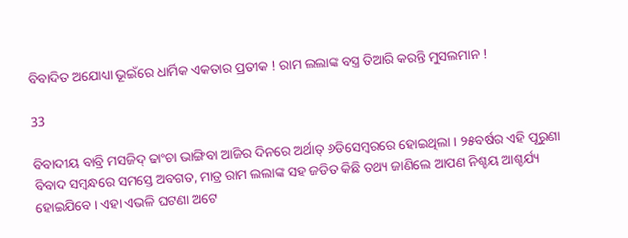ବିବାଦିତ ଅଯୋଧ୍ୟା ଭୂଇଁରେ ଧାର୍ମିକ ଏକତାର ପ୍ରତୀକ ! ରାମ ଲଲାଙ୍କ ବସ୍ତ୍ର ତିଆରି କରନ୍ତି ମୁସଲମାନ !

33

ବିବାଦୀୟ ବାବ୍ରି ମସଜିଦ୍ ଢାଂଚା ଭାଙ୍ଗିବା ଆଜିର ଦିନରେ ଅର୍ଥାତ୍ ୬ଡିସେମ୍ବରରେ ହୋଇଥିଲା । ୨୫ବର୍ଷର ଏହି ପୂରୁଣା ବିବାଦ ସମ୍ବନ୍ଧରେ ସମସ୍ତେ ଅବଗତ, ମାତ୍ର ରାମ ଲଲାଙ୍କ ସହ ଜଡିତ କିଛି ତଥ୍ୟ ଜାଣିଲେ ଆପଣ ନିଶ୍ଚୟ ଆଶ୍ଚର୍ଯ୍ୟ ହୋଇଯିବେ । ଏହା ଏଭଳି ଘଟଣା ଅଟେ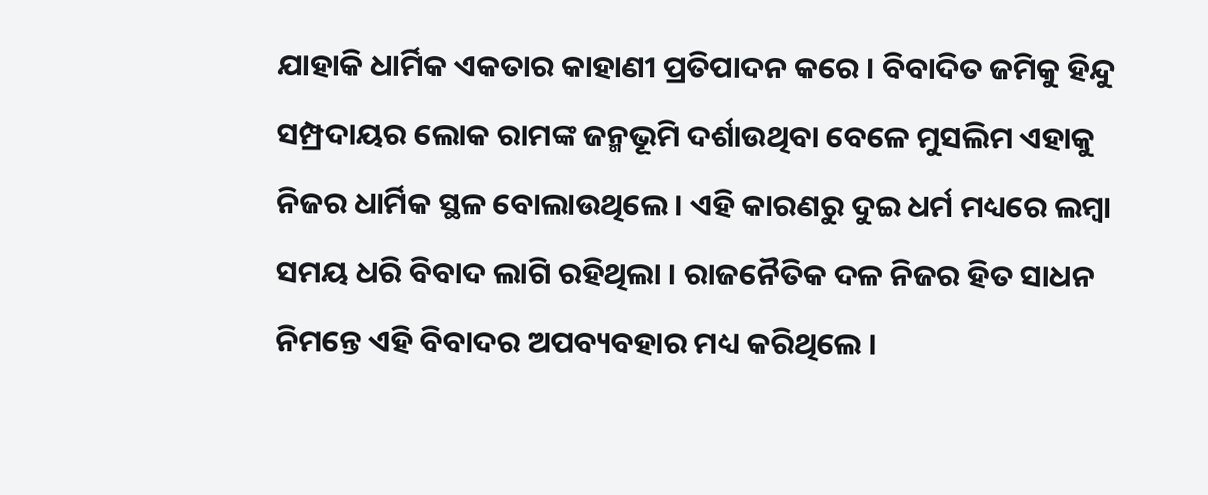ଯାହାକି ଧାର୍ମିକ ଏକତାର କାହାଣୀ ପ୍ରତିପାଦନ କରେ । ବିବାଦିତ ଜମିକୁ ହିନ୍ଦୁ ସମ୍ପ୍ରଦାୟର ଲୋକ ରାମଙ୍କ ଜନ୍ମଭୂମି ଦର୍ଶାଉଥିବା ବେଳେ ମୁସଲିମ ଏହାକୁ ନିଜର ଧାର୍ମିକ ସ୍ଥଳ ବୋଲାଉଥିଲେ । ଏହି କାରଣରୁ ଦୁଇ ଧର୍ମ ମଧ୍ୟରେ ଲମ୍ବା ସମୟ ଧରି ବିବାଦ ଲାଗି ରହିଥିଲା । ରାଜନୈତିକ ଦଳ ନିଜର ହିତ ସାଧନ ନିମନ୍ତେ ଏହି ବିବାଦର ଅପବ୍ୟବହାର ମଧ୍ୟ କରିଥିଲେ ।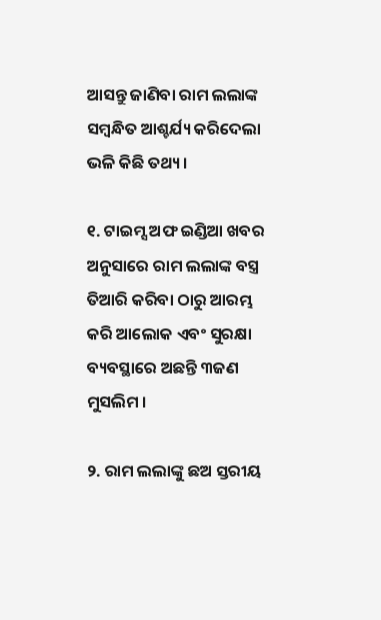ଆସନ୍ତୁ ଜାଣିବା ରାମ ଲଲାଙ୍କ ସମ୍ବନ୍ଧିତ ଆଶ୍ଚର୍ଯ୍ୟ କରିଦେଲା ଭଳି କିଛି ତଥ୍ୟ ।

୧. ଟାଇମ୍ସ ଅଫ ଇଣ୍ଡିଆ ଖବର ଅନୁସାରେ ରାମ ଲଲାଙ୍କ ବସ୍ତ୍ର ତିଆରି କରିବା ଠାରୁ ଆରମ୍ଭ କରି ଆଲୋକ ଏବଂ ସୁରକ୍ଷା ବ୍ୟବସ୍ଥାରେ ଅଛନ୍ତି ୩ଜଣ ମୁସଲିମ ।

୨. ରାମ ଲଲାଙ୍କୁ ଛଅ ସ୍ତରୀୟ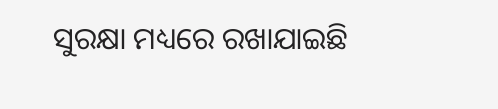ସୁରକ୍ଷା ମଧ୍ୟରେ ରଖାଯାଇଛି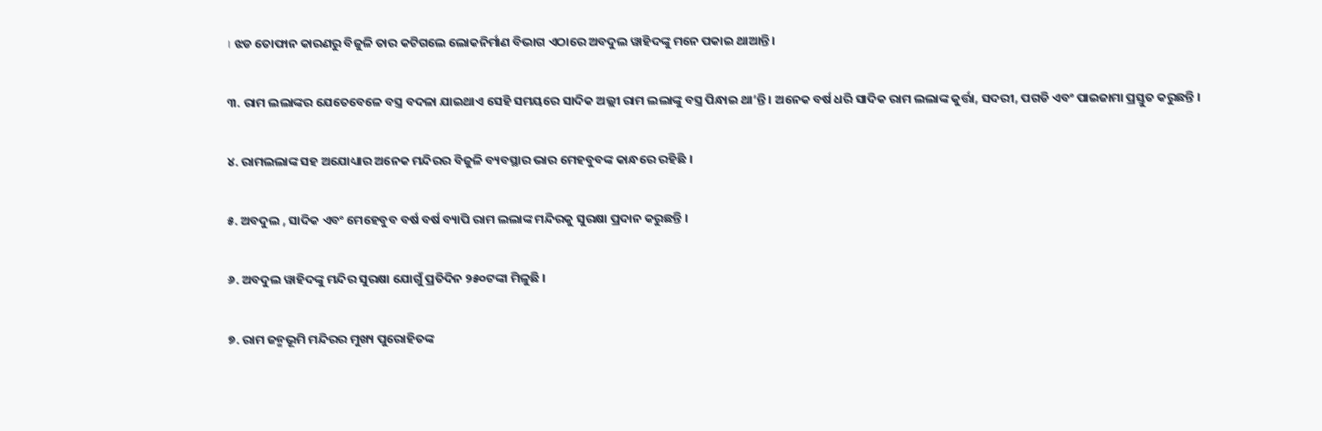। ଝଡ ତୋଫାନ କାରଣରୁ ବିଜୁଳି ତାର କଟିଗଲେ ଲୋକନିର୍ମାଣ ବିଭାଗ ଏଠାରେ ଅବଦୁଲ ୱାହିଦଙ୍କୁ ମନେ ପକାଇ ଥାଆନ୍ତି ।

୩. ରାମ ଲଲାଙ୍କର ଯେତେବେଳେ ବସ୍ତ୍ର ବଦଳା ଯାଇଥାଏ ସେହି ସମୟରେ ସାଦିକ ଅଲ୍ଲୀ ରାମ ଲଲାଙ୍କୁ ବସ୍ତ୍ର ପିନ୍ଧାଇ ଥା’ନ୍ତି । ଅନେକ ବର୍ଷ ଧରି ସାଦିକ ରାମ ଲଲାଙ୍କ କୁର୍ତ୍ତା, ସଦରୀ, ପଗଡି ଏବଂ ପାଇଜାମା ପ୍ରସ୍ତୁତ କରୁଛନ୍ତି ।

୪. ରାମଲଲାଙ୍କ ସହ ଅଯୋଧ୍ୟାର ଅନେକ ମନ୍ଦିରର ବିଜୁଳି ବ୍ୟବସ୍ଥାର ଭାର ମେହବୁବଙ୍କ କାନ୍ଧରେ ରହିଛି ।

୫. ଅବଦୁଲ , ସାଦିକ ଏବଂ ମେହେବୁବ ବର୍ଷ ବର୍ଷ ବ୍ୟାପି ରାମ ଲଲାଙ୍କ ମନ୍ଦିରକୁ ସୁରକ୍ଷା ପ୍ରଦାନ କରୁଛନ୍ତି ।

୬. ଅବଦୁଲ ୱାହିଦଙ୍କୁ ମନ୍ଦିର ସୁରକ୍ଷା ଯୋଗୁଁ ପ୍ରତିଦିନ ୨୫୦ଟଙ୍କା ମିଳୁଛି ।

୭. ରାମ ଜନ୍ମଭୂମି ମନ୍ଦିରର ମୁଖ୍ୟ ପୁରୋହିତଙ୍କ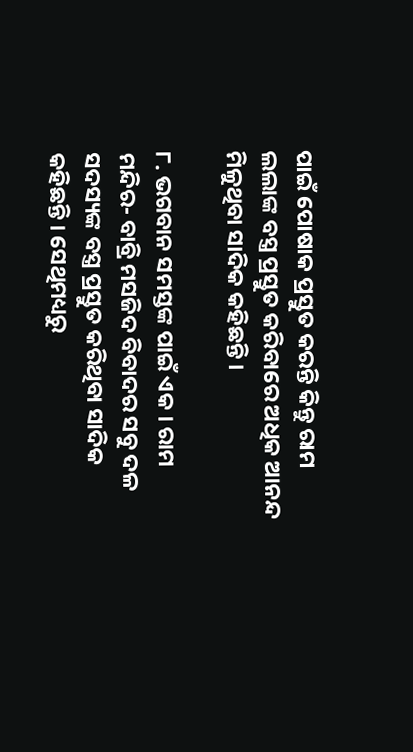ପାଇଁ ପୋଷାକ ପ୍ରସ୍ତୁତ କରନ୍ତି କିନ୍ତୁ ରାମ ଲଲାଙ୍କ ବସ୍ତ୍ର ପ୍ରସ୍ତୁତ କରିବାରେ ଅଧିକ ଆନନ୍ଦ ମିଳୁଥିବା ସାଦିକ କହିଛନ୍ତି ।

୮. ଭଗବାନ ସମସ୍ତଙ୍କ ପାଇଁ ଏକ । ରାମ ମନ୍ଦିର- ବାବ୍ରି ମସଜିଦ ବିବାଦର ସବୁ ଦଳ ସଦସ୍ୟଙ୍କ ବସ୍ତ୍ର ପ୍ରସ୍ତୁତ କରିଥିବା ସାଦିକ କହିଛନ୍ତି । ସେଥିମଧ୍ୟରୁ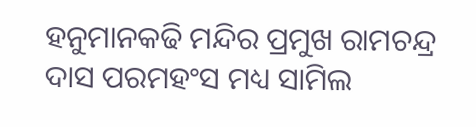ହନୁମାନକଢି ମନ୍ଦିର ପ୍ରମୁଖ ରାମଚନ୍ଦ୍ର ଦାସ ପରମହଂସ ମଧ୍ୟ ସାମିଲ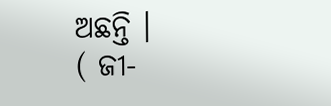ଅଛନ୍ତି ।
( ଜୀ-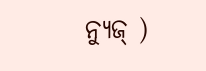ନ୍ୟୁଜ୍ )